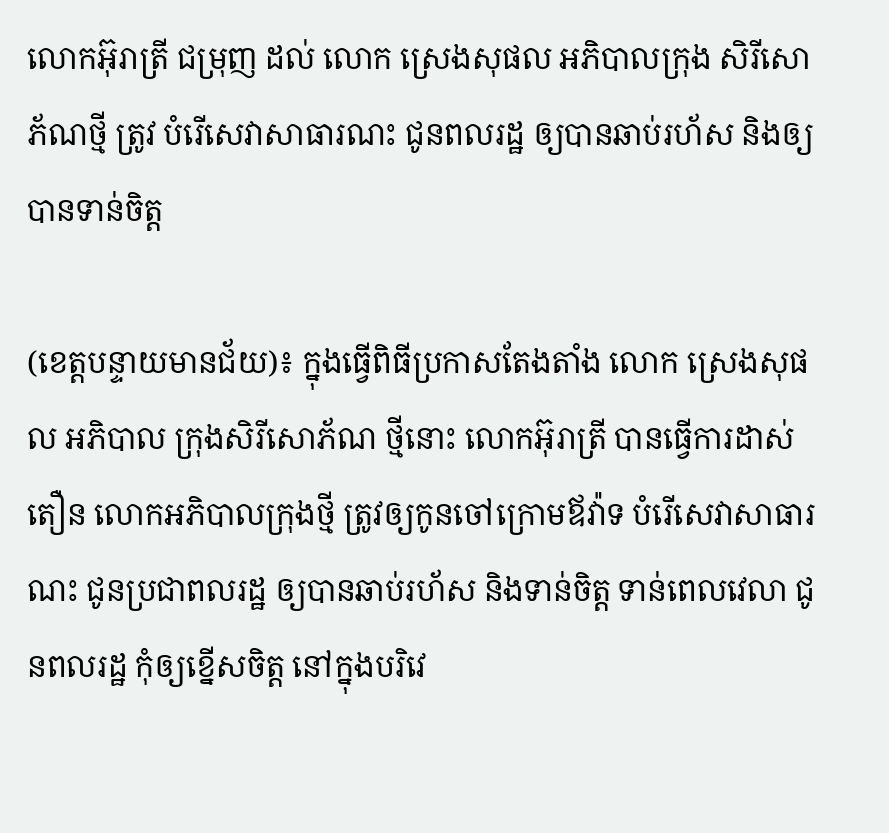លោកអ៊ុរាត្រី ជម្រុញ ដល់ លោក ស្រេងសុផល អភិបាលក្រុង សិរីសោភ័ណថ្មី ត្រូវ បំរើសេវាសាធារណះ ជូនពលរដ្ឋ ឲ្យបានឆាប់រហ័ស និងឲ្យបានទាន់ចិត្ត

(ខេត្តបន្ទាយមានជ័យ)៖ ក្នុងធ្វើពិធីប្រកាសតែងតាំង លោក ស្រេងសុផល អភិបាល ក្រុងសិរីសោភ័ណ ថ្មីនោះ លោកអ៊ុរាត្រី បានធ្វើការដាស់តឿន លោកអភិបាលក្រុងថ្មី ត្រូវឲ្យកូនចៅក្រោមឪវ៉ាទ បំរើសេវាសាធារណះ ជូនប្រជាពលរដ្ឋ ឲ្យបានឆាប់រហ័ស និងទាន់ចិត្ត ទាន់ពេលវេលា ជូនពលរដ្ឋ កុំឲ្យខ្នើសចិត្ត នៅក្នុងបរិវេ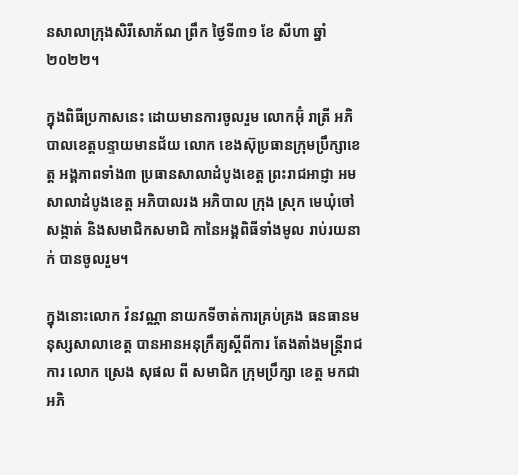នសាលាក្រុងសិរីសោភ័ណ ព្រឹក ថ្ងៃទី៣១ ខែ សីហា ឆ្នាំ ២០២២។

ក្នុងពិធីប្រកាសនេះ ដោយមានការចូលរួម លោកអ៊ុំ រាត្រី អភិបាលខេត្តបន្ទាយមានជ័យ លោក ខេងស៊ុប្រធានក្រុមប្រឹក្សាខេត្ត អង្គភាពទាំង៣ ប្រធានសាលាដំបូងខេត្ត ព្រះរាជអាជ្ញា អមសាលាដំបូងខេត្ត អភិបាលរង អភិបាល ក្រុង ស្រុក មេឃុំចៅ សង្កាត់ និងសមាជិកសមាជិ កានៃអង្គពិធីទាំងមូល រាប់រយនាក់ បានចូលរួម។

ក្នុងនោះលោក វ៉នវណ្ណា នាយកទីចាត់ការគ្រប់គ្រង ធនធានមនុស្សសាលាខេត្ត បានអានអនុក្រឹត្យស្ដីពីការ តែងតាំងមន្ត្រីរាជការ លោក ស្រេង សុផល ពី សមាជិក ក្រុមប្រឹក្សា ខេត្ត មកជា អភិ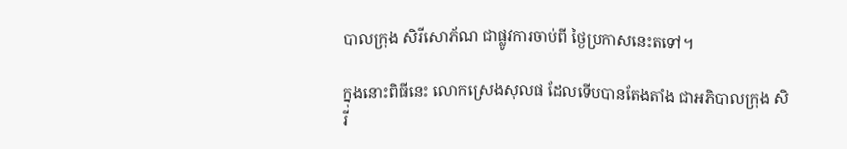បាលក្រុង សិរីសោភ័ណ ជាផ្លូវការចាប់ពី ថ្ងៃប្រកាសនេះតទៅ។

ក្នុងនោះពិធីនេះ លោកស្រេងសុលផ ដែលទើបបានតែងតាំង ជាអភិបាលក្រុង សិរី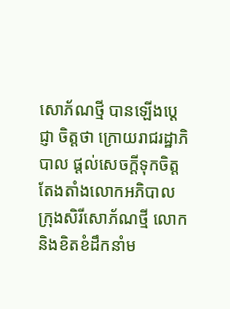សោភ័ណថ្មី បានឡើងប្តេជ្ញា ចិត្តថា ក្រោយរាជរដ្ឋាភិបាល ផ្តល់សេចក្តីទុកចិត្ត តែងតាំងលោកអភិបាល ក្រុងសិរីសោភ័ណថ្មី លោកនិងខិតខំដឹកនាំម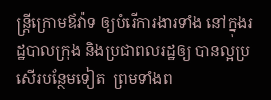ន្ត្រីក្រោមឪវ៉ាទ ឲ្យបំរើការងារទាំង នៅក្នុងរដ្ឋបាលក្រុង និងប្រជាពលរដ្ឋឲ្យ បានល្អប្រសើរបន្ថែមទៀត  ព្រមទាំងព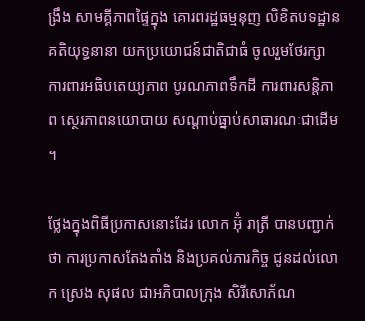ង្រឹង សាមគ្គីភាពផ្ទៃក្នុង គោរពរដ្ឋធម្មនុញ លិខិតបទដ្ឋានគតិយុទ្ធនានា យកប្រយោជន៍ជាតិជាធំ ចូលរួមថែរក្សា ការពារអធិបតេយ្យភាព បូរណភាពទឹកដី ការពារសន្តិភាព ស្ថេរភាពនយោបាយ សណ្តាប់ធ្នាប់សាធារណៈជាដើម ។

ថ្លែងក្នុងពិធីប្រកាសនោះដែរ លោក អ៊ុំ រាត្រី បានបញ្ជាក់ថា ការប្រកាសតែងតាំង និងប្រគល់ភារកិច្ច ជូនដល់លោក ស្រេង សុផល ជាអភិបាលក្រុង សិរីសោភ័ណ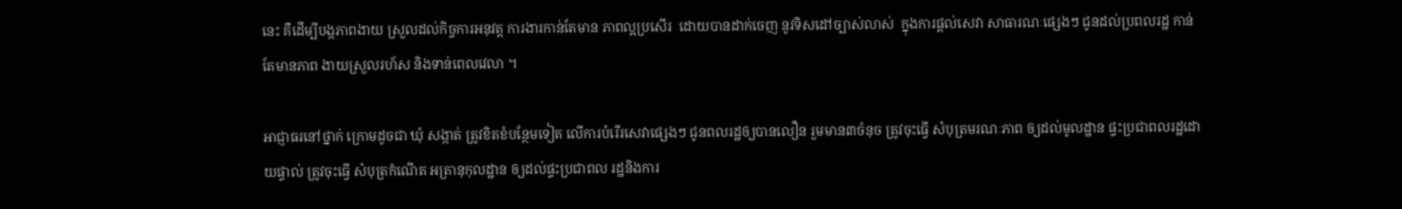នេះ គឺដើម្បីបង្កភាពងាយ ស្រួលដល់កិច្ចការអនុវត្ត ការងារកាន់តែមាន ភាពល្អប្រសើរ  ដោយបានដាក់ចេញ នូវទិសដៅច្បាស់លាស់  ក្នុងការផ្តល់សេវា សាធារណៈផ្សេងៗ ជូនដល់ប្រពលរដ្ឋ កាន់តែមានភាព ងាយស្រួលរហ័ស និងទាន់ពេលវេលា ។

អាជ្ញាធរនៅថ្នាក់ ក្រោមដូចជា ឃុំ សង្កាត់ ត្រូវខិតខំបន្ថែមទៀត លើការបំរើរសេវាផ្សេងៗ ជូនពលរដ្ឋឲ្យបានលឿន រួមមាន៣ចំនុច ត្រូវចុះធ្វើ សំបុត្រមរណៈភាព ឲ្យដល់មូលដ្ឋាន ផ្ទះប្រជាពលរដ្ឋដោយផ្ទាល់ ត្រូវចុះធ្វើ សំបុត្រកំណើត អត្រានុកុលដ្ឋាន ឲ្យដល់ផ្ទះប្រជាពល រដ្ឋនិងការ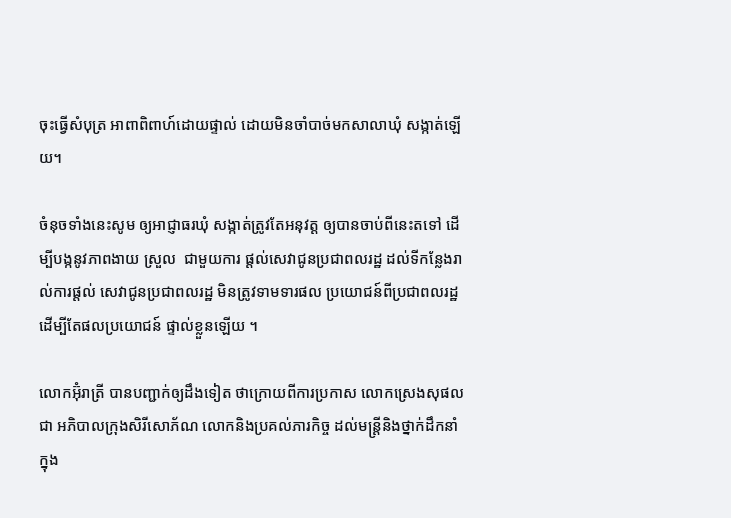ចុះធ្វើសំបុត្រ អាពាពិពាហ៍ដោយផ្ទាល់ ដោយមិនចាំបាច់មកសាលាឃុំ សង្កាត់ឡេីយ។

ចំនុចទាំងនេះសូម ឲ្យអាជ្ញាធរឃុំ សង្កាត់ត្រូវតែអនុវត្ត ឲ្យបានចាប់ពីនេះតទៅ ដើម្បីបង្កនូវភាពងាយ ស្រួល  ជាមួយការ ផ្តល់សេវាជូនប្រជាពលរដ្ឋ ដល់ទីកន្លែងរាល់ការផ្តល់ សេវាជូនប្រជាពលរដ្ឋ មិនត្រូវទាមទារផល ប្រយោជន៍ពីប្រជាពលរដ្ឋ ដើម្បីតែផលប្រយោជន៍ ផ្ទាល់ខ្លួនឡើយ ។

លោកអ៊ុំរាត្រី បានបញ្ជាក់ឲ្យដឹងទៀត ថាក្រោយពីការប្រកាស លោកស្រេងសុផលជា អភិបាលក្រុងសិរីសោភ័ណ លោកនិងប្រគល់ភារកិច្ច ដល់មន្ត្រីនិងថ្នាក់ដឹកនាំ ក្នុង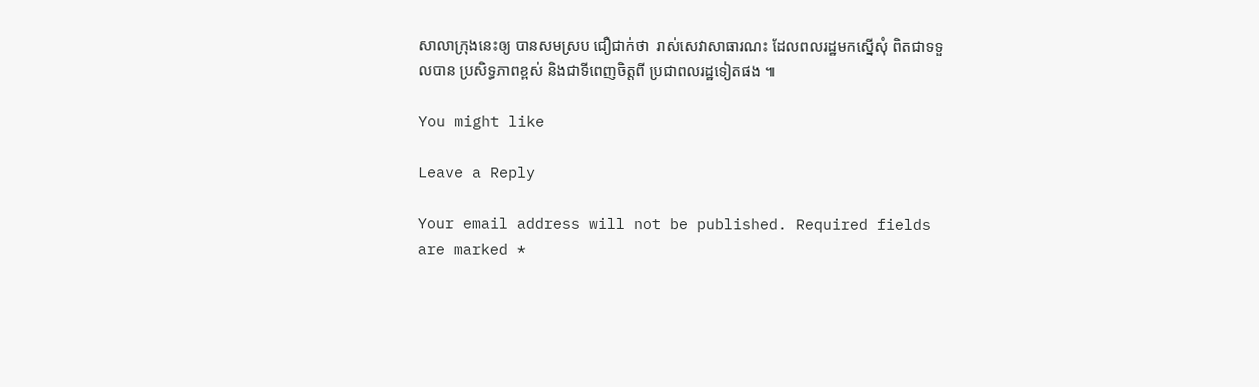សាលាក្រុងនេះឲ្យ បានសមស្រប ជឿជាក់ថា  រាស់សេវាសាធារណះ ដែលពលរដ្ឋមកស្នើសុំ ពិតជាទទួលបាន ប្រសិទ្ធភាពខ្ពស់ និងជាទីពេញចិត្តពី ប្រជាពលរដ្ឋទៀតផង ៕

You might like

Leave a Reply

Your email address will not be published. Required fields are marked *